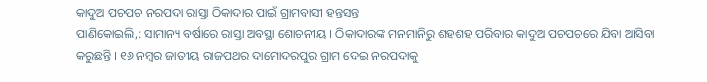କାଦୁଅ ପଚପଚ ନରପଦା ରାସ୍ତା ଠିକାଦାର ପାଇଁ ଗ୍ରାମବାସୀ ହନ୍ତସନ୍ତ
ପାଣିକୋଇଲି,: ସାମାନ୍ୟ ବର୍ଷାରେ ରାସ୍ତା ଅବସ୍ଥା ଶୋଚନୀୟ । ଠିକାଦାରଙ୍କ ମନମାନିରୁ ଶହଶହ ପରିବାର କାଦୁଅ ପଚପଚରେ ଯିବା ଆସିବା କରୁଛନ୍ତି । ୧୬ ନମ୍ବର ଜାତୀୟ ରାଜପଥର ଦାମୋଦରପୁର ଗ୍ରାମ ଦେଇ ନରପଦାକୁ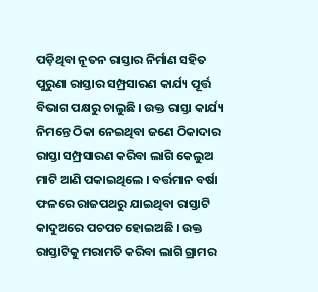ପଡ଼ିଥିବା ନୂତନ ରାସ୍ତାର ନିର୍ମାଣ ସହିତ ପୁରୁଣା ରାସ୍ତାର ସମ୍ପ୍ରସାରଣ କାର୍ଯ୍ୟ ପୂର୍ତ୍ତ ବିଭାଗ ପକ୍ଷରୁ ଚାଲୁଛି । ଉକ୍ତ ରାସ୍ତା କାର୍ଯ୍ୟ ନିମନ୍ତେ ଠିକା ନେଇଥିବା ଜଣେ ଠିକାଦାର ରାସ୍ତା ସମ୍ପ୍ରସାରଣ କରିବା ଲାଗି କେଲୁଅ ମାଟି ଆଣି ପକାଇଥିଲେ । ବର୍ତ୍ତମାନ ବର୍ଷା ଫଳରେ ରାଜପଥରୁ ଯାଇଥିବା ରାସ୍ତାଟି କାଦୁଅରେ ପଚପଚ ହୋଇଅଛି । ଉକ୍ତ ରାସ୍ତାଟିକୁ ମରାମତି କରିବା ଲାଗି ଗ୍ରାମର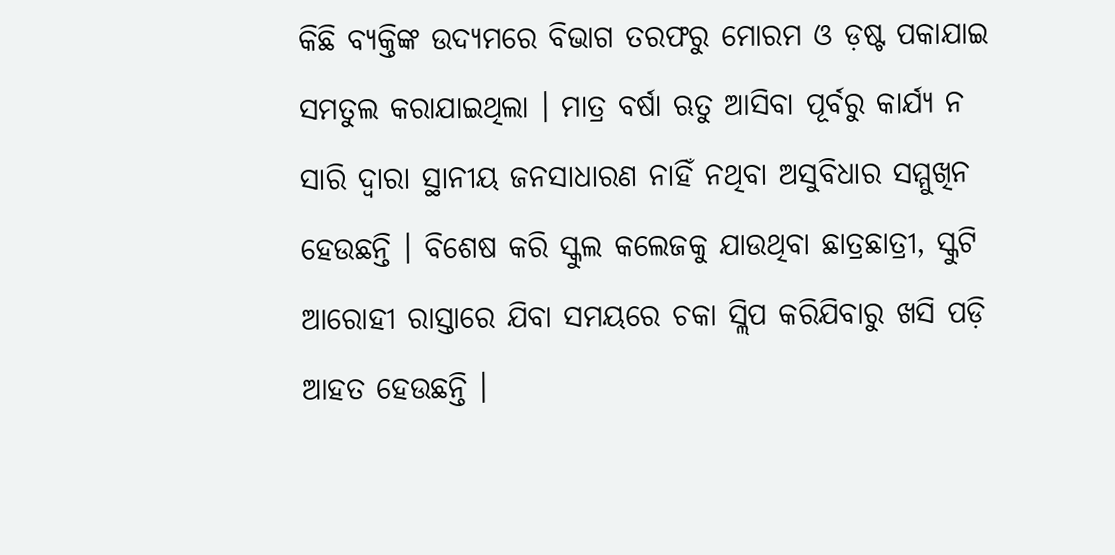କିଛି ବ୍ୟକ୍ତିଙ୍କ ଉଦ୍ୟମରେ ବିଭାଗ ତରଫରୁ ମୋରମ ଓ ଡ଼ଷ୍ଟ ପକାଯାଇ ସମତୁଲ କରାଯାଇଥିଲା । ମାତ୍ର ବର୍ଷା ଋତୁ ଆସିବା ପୂର୍ବରୁ କାର୍ଯ୍ୟ ନ ସାରି ଦ୍ୱାରା ସ୍ଥାନୀୟ ଜନସାଧାରଣ ନାହିଁ ନଥିବା ଅସୁବିଧାର ସମ୍ମୁଖିନ ହେଉଛନ୍ତି । ବିଶେଷ କରି ସ୍କୁଲ କଲେଜକୁ ଯାଉଥିବା ଛାତ୍ରଛାତ୍ରୀ, ସ୍କୁଟି ଆରୋହୀ ରାସ୍ତାରେ ଯିବା ସମୟରେ ଚକା ସ୍ଲିପ କରିଯିବାରୁ ଖସି ପଡ଼ି ଆହତ ହେଉଛନ୍ତି ।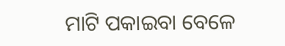ମାଟି ପକାଇବା ବେଳେ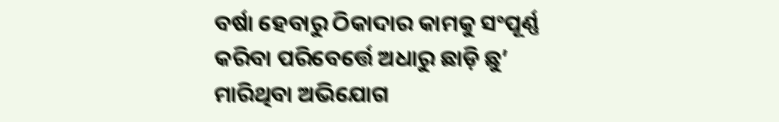ବର୍ଷା ହେବାରୁ ଠିକାଦାର କାମକୁ ସଂପୂର୍ଣ୍ଣ କରିବା ପରିବେର୍ତ୍ତେ ଅଧାରୁ ଛାଡ଼ି ଛୁ’ ମାରିଥିବା ଅଭିଯୋଗ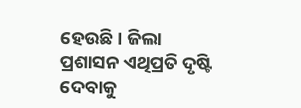ହେଉଛି । ଜିଲା ପ୍ରଶାସନ ଏଥିପ୍ରତି ଦୃଷ୍ଟି ଦେବାକୁ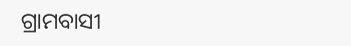ଗ୍ରାମବାସୀ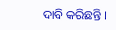ଦାବି କରିଛନ୍ତି ।